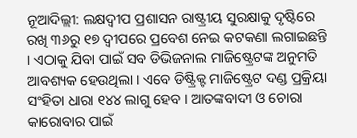ନୂଆଦିଲ୍ଲୀ: ଲକ୍ଷଦ୍ୱୀପ ପ୍ରଶାସନ ରାଷ୍ଟ୍ରୀୟ ସୁରକ୍ଷାକୁ ଦୃଷ୍ଟିରେ ରଖି ୩୬ରୁ ୧୭ ଦ୍ୱୀପରେ ପ୍ରବେଶ ନେଇ କଟକଣା ଲଗାଇଛନ୍ତି । ଏଠାକୁ ଯିବା ପାଇଁ ସବ ଡିଭିଜନାଲ ମାଜିଷ୍ଟ୍ରେଟଙ୍କ ଅନୁମତି ଆବଶ୍ୟକ ହେଉଥିଲା । ଏବେ ଡିଷ୍ଟ୍ରିକ୍ଟ ମାଜିଷ୍ଟ୍ରେଟ ଦଣ୍ଡ ପ୍ରକ୍ରିୟା ସଂହିତା ଧାରା ୧୪୪ ଲାଗୁ ହେବ । ଆତଙ୍କବାଦୀ ଓ ଚୋରା କାରୋବାର ପାଇଁ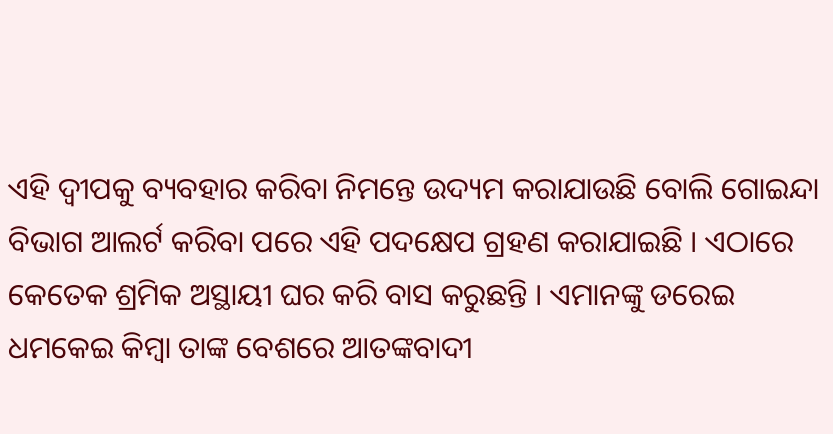ଏହି ଦ୍ୱୀପକୁ ବ୍ୟବହାର କରିବା ନିମନ୍ତେ ଉଦ୍ୟମ କରାଯାଉଛି ବୋଲି ଗୋଇନ୍ଦା ବିଭାଗ ଆଲର୍ଟ କରିବା ପରେ ଏହି ପଦକ୍ଷେପ ଗ୍ରହଣ କରାଯାଇଛି । ଏଠାରେ କେତେକ ଶ୍ରମିକ ଅସ୍ଥାୟୀ ଘର କରି ବାସ କରୁଛନ୍ତି । ଏମାନଙ୍କୁ ଡରେଇ ଧମକେଇ କିମ୍ବା ତାଙ୍କ ବେଶରେ ଆତଙ୍କବାଦୀ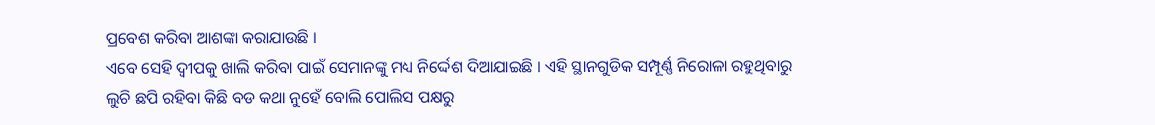ପ୍ରବେଶ କରିବା ଆଶଙ୍କା କରାଯାଉଛି ।
ଏବେ ସେହି ଦ୍ୱୀପକୁ ଖାଲି କରିବା ପାଇଁ ସେମାନଙ୍କୁ ମଧ୍ୟ ନିର୍ଦ୍ଦେଶ ଦିଆଯାଇଛି । ଏହି ସ୍ଥାନଗୁଡିକ ସମ୍ପୂର୍ଣ୍ଣ ନିରୋଳା ରହୁଥିବାରୁ ଲୁଚି ଛପି ରହିବା କିଛି ବଡ କଥା ନୁହେଁ ବୋଲି ପୋଲିସ ପକ୍ଷରୁ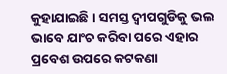କୁହାଯାଇଛି । ସମସ୍ତ ଦ୍ୱୀପଗୁଡିକୁ ଭଲ ଭାବେ ଯାଂଚ କରିବା ପରେ ଏହାର ପ୍ରବେଶ ଉପରେ କଟକଣା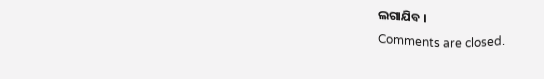ଲଗାଯିବ ।
Comments are closed.